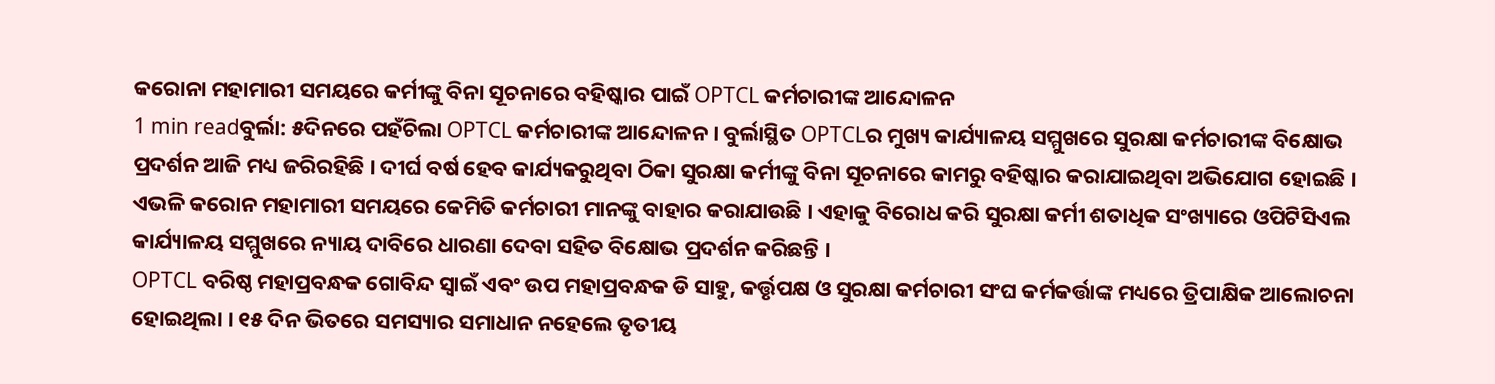କରୋନା ମହାମାରୀ ସମୟରେ କର୍ମୀଙ୍କୁ ବିନା ସୂଚନାରେ ବହିଷ୍କାର ପାଇଁ OPTCL କର୍ମଚାରୀଙ୍କ ଆନ୍ଦୋଳନ
1 min readବୁର୍ଲା: ୫ଦିନରେ ପହଁଚିଲା OPTCL କର୍ମଚାରୀଙ୍କ ଆନ୍ଦୋଳନ । ବୁର୍ଲାସ୍ଥିତ OPTCLର ମୁଖ୍ୟ କାର୍ଯ୍ୟାଳୟ ସମ୍ମୁଖରେ ସୁରକ୍ଷା କର୍ମଚାରୀଙ୍କ ବିକ୍ଷୋଭ ପ୍ରଦର୍ଶନ ଆଜି ମଧ୍ୟ ଜରିରହିଛି । ଦୀର୍ଘ ବର୍ଷ ହେବ କାର୍ଯ୍ୟକରୁଥିବା ଠିକା ସୁରକ୍ଷା କର୍ମୀଙ୍କୁ ବିନା ସୂଚନାରେ କାମରୁ ବହିଷ୍କାର କରାଯାଇଥିବା ଅଭିଯୋଗ ହୋଇଛି । ଏଭଳି କରୋନ ମହାମାରୀ ସମୟରେ କେମିତି କର୍ମଚାରୀ ମାନଙ୍କୁ ବାହାର କରାଯାଉଛି । ଏହାକୁ ବିରୋଧ କରି ସୁରକ୍ଷା କର୍ମୀ ଶତାଧିକ ସଂଖ୍ୟାରେ ଓପିଟିସିଏଲ କାର୍ଯ୍ୟାଳୟ ସମ୍ମୁଖରେ ନ୍ୟାୟ ଦାବିରେ ଧାରଣା ଦେବା ସହିତ ବିକ୍ଷୋଭ ପ୍ରଦର୍ଶନ କରିଛନ୍ତି ।
OPTCL ବରିଷ୍ଠ ମହାପ୍ରବନ୍ଧକ ଗୋବିନ୍ଦ ସ୍ୱାଇଁ ଏବଂ ଉପ ମହାପ୍ରବନ୍ଧକ ଡି ସାହୁ, କର୍ତ୍ତୃପକ୍ଷ ଓ ସୁରକ୍ଷା କର୍ମଚାରୀ ସଂଘ କର୍ମକର୍ତ୍ତାଙ୍କ ମଧ୍ୟରେ ତ୍ରିପାକ୍ଷିକ ଆଲୋଚନା ହୋଇଥିଲା । ୧୫ ଦିନ ଭିତରେ ସମସ୍ୟାର ସମାଧାନ ନହେଲେ ତୃତୀୟ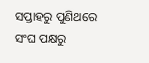ସପ୍ତାହରୁ ପୁଣିଥରେ ସଂଘ ପକ୍ଷରୁ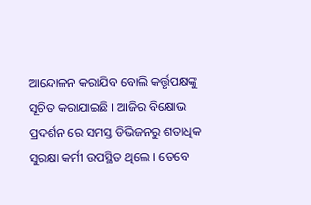ଆନ୍ଦୋଳନ କରାଯିବ ବୋଲି କର୍ତ୍ତୃପକ୍ଷଙ୍କୁ ସୂଚିତ କରାଯାଇଛି । ଆଜିର ବିକ୍ଷୋଭ ପ୍ରଦର୍ଶନ ରେ ସମସ୍ତ ଡିଭିଜନରୁ ଶତାଧିକ ସୁରକ୍ଷା କର୍ମୀ ଉପସ୍ଥିତ ଥିଲେ । ତେବେ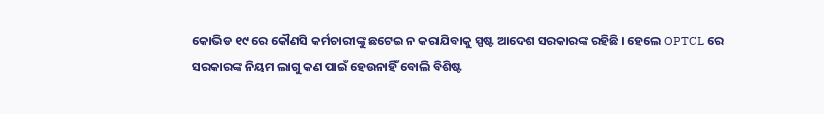କୋଭିଡ ୧୯ ରେ କୌଣସି କର୍ମଚାରୀଙ୍କୁ ଛଟେଇ ନ କରାଯିବାକୁ ସ୍ପଷ୍ଟ ଆଦେଶ ସରକାରଙ୍କ ରହିଛି । ହେଲେ OPTCL ରେ ସରକାରଙ୍କ ନିୟମ ଲାଗୁ କଣ ପାଇଁ ହେଉନାହିଁ ବୋଲି ବିଶିଷ୍ଟ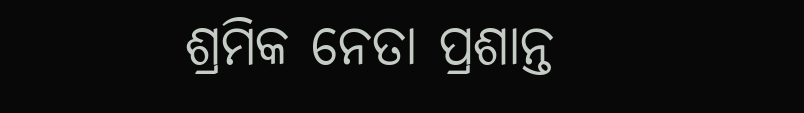ଶ୍ରମିକ ନେତା ପ୍ରଶାନ୍ତ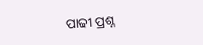ପାଢୀ ପ୍ରଶ୍ନ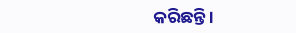କରିଛନ୍ତି ।